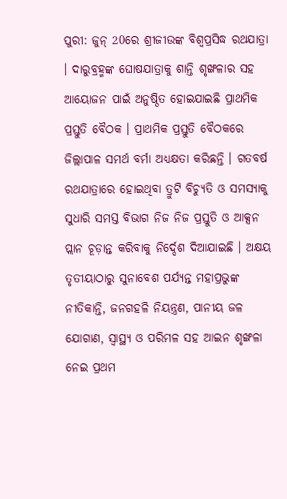ପୁରୀ: ଜୁନ୍ 20ରେ ଶ୍ରୀଜୀଉଙ୍କ ବିଶ୍ବପ୍ରସିଦ୍ଧ ରଥଯାତ୍ରା । ଦାରୁବ୍ରହ୍ମଙ୍କ ଘୋଷଯାତ୍ରାକୁ ଶାନ୍ତି ଶୃଙ୍ଖଳାର ସହ ଆୟୋଜନ ପାଇଁ ଅନୁଷ୍ଠିତ ହୋଇଯାଇଛି ପ୍ରାଥମିକ ପ୍ରସ୍ତୁତି ବୈଠକ । ପ୍ରାଥମିକ ପ୍ରସ୍ତୁତି ବୈଠକରେ ଜିଲ୍ଲାପାଳ ସମର୍ଥ ବର୍ମା ଅଧ୍ୟକ୍ଷତା କରିଛନ୍ତି । ଗତବର୍ଷ ରଥଯାତ୍ରାରେ ହୋଇଥିବା ତ୍ରୁଟି ବିଚ୍ୟୁତି ଓ ସମସ୍ୟାକୁ ସୁଧାରି ସମସ୍ତ ବିଭାଗ ନିଜ ନିଜ ପ୍ରସ୍ତୁତି ଓ ଆକ୍ସନ ପ୍ଲାନ ଚୂଡ଼ାନ୍ତ କରିବାକୁ ନିର୍ଦ୍ଦେଶ ଦିଆଯାଇଛି । ଅକ୍ଷୟ ତୃତୀୟାଠାରୁ ସୁନାବେଶ ପର୍ଯ୍ୟନ୍ତ ମହାପ୍ରଭୁଙ୍କ ନୀତିକାନ୍ତି, ଜନଗହଳି ନିୟନ୍ତ୍ରଣ, ପାନୀୟ ଜଳ ଯୋଗାଣ, ସ୍ବାସ୍ଥ୍ୟ ଓ ପରିମଳ ସହ ଆଇନ ଶୃଙ୍ଖଳା ନେଇ ପ୍ରଥମ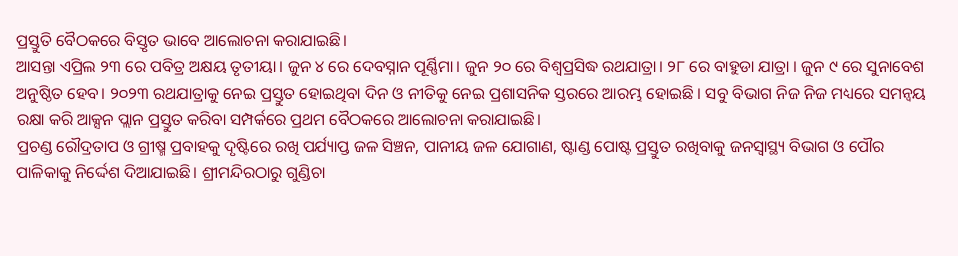ପ୍ରସ୍ତୁତି ବୈଠକରେ ବିସ୍ତୃତ ଭାବେ ଆଲୋଚନା କରାଯାଇଛି।
ଆସନ୍ତା ଏପ୍ରିଲ ୨୩ ରେ ପବିତ୍ର ଅକ୍ଷୟ ତୃତୀୟା। ଜୁନ ୪ ରେ ଦେବସ୍ନାନ ପୂର୍ଣ୍ଣିମା। ଜୁନ ୨୦ ରେ ବିଶ୍ବପ୍ରସିଦ୍ଧ ରଥଯାତ୍ରା। ୨୮ ରେ ବାହୁଡା ଯାତ୍ରା । ଜୁନ ୯ ରେ ସୁନାବେଶ ଅନୁଷ୍ଠିତ ହେବ। ୨୦୨୩ ରଥଯାତ୍ରାକୁ ନେଇ ପ୍ରସ୍ତୁତ ହୋଇଥିବା ଦିନ ଓ ନୀତିକୁ ନେଇ ପ୍ରଶାସନିକ ସ୍ତରରେ ଆରମ୍ଭ ହୋଇଛି । ସବୁ ବିଭାଗ ନିଜ ନିଜ ମଧ୍ୟରେ ସମନ୍ବୟ ରକ୍ଷା କରି ଆକ୍ସନ ପ୍ଲାନ ପ୍ରସ୍ତୁତ କରିବା ସମ୍ପର୍କରେ ପ୍ରଥମ ବୈଠକରେ ଆଲୋଚନା କରାଯାଇଛି।
ପ୍ରଚଣ୍ଡ ରୌଦ୍ରତାପ ଓ ଗ୍ରୀଷ୍ମ ପ୍ରବାହକୁ ଦୃଷ୍ଟିରେ ରଖି ପର୍ଯ୍ୟାପ୍ତ ଜଳ ସିଞ୍ଚନ, ପାନୀୟ ଜଳ ଯୋଗାଣ, ଷ୍ଟାଣ୍ଡ ପୋଷ୍ଟ ପ୍ରସ୍ତୁତ ରଖିବାକୁ ଜନସ୍ବାସ୍ଥ୍ୟ ବିଭାଗ ଓ ପୌର ପାଳିକାକୁ ନିର୍ଦ୍ଦେଶ ଦିଆଯାଇଛି। ଶ୍ରୀମନ୍ଦିରଠାରୁ ଗୁଣ୍ଡିଚା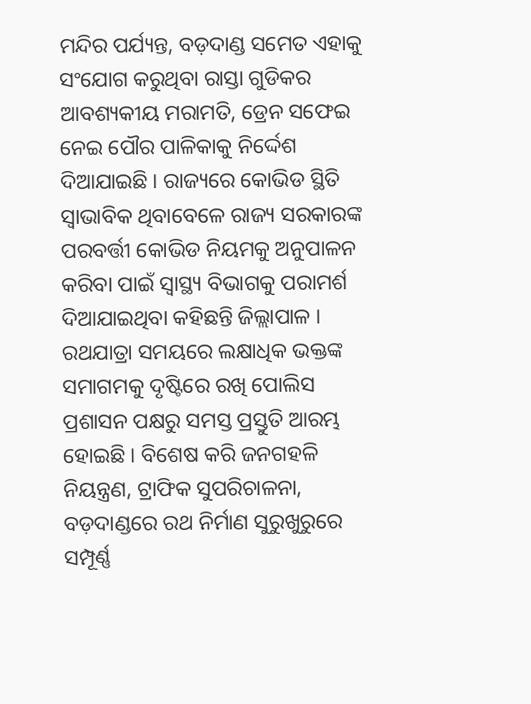ମନ୍ଦିର ପର୍ଯ୍ୟନ୍ତ, ବଡ଼ଦାଣ୍ଡ ସମେତ ଏହାକୁ ସଂଯୋଗ କରୁଥିବା ରାସ୍ତା ଗୁଡିକର ଆବଶ୍ୟକୀୟ ମରାମତି, ଡ୍ରେନ ସଫେଇ ନେଇ ପୌର ପାଳିକାକୁ ନିର୍ଦ୍ଦେଶ ଦିଆଯାଇଛି । ରାଜ୍ୟରେ କୋଭିଡ ସ୍ଥିତି ସ୍ବାଭାବିକ ଥିବାବେଳେ ରାଜ୍ୟ ସରକାରଙ୍କ ପରବର୍ତ୍ତୀ କୋଭିଡ ନିୟମକୁ ଅନୁପାଳନ କରିବା ପାଇଁ ସ୍ବାସ୍ଥ୍ୟ ବିଭାଗକୁ ପରାମର୍ଶ ଦିଆଯାଇଥିବା କହିଛନ୍ତି ଜିଲ୍ଲାପାଳ ।
ରଥଯାତ୍ରା ସମୟରେ ଲକ୍ଷାଧିକ ଭକ୍ତଙ୍କ ସମାଗମକୁ ଦୃଷ୍ଟିରେ ରଖି ପୋଲିସ ପ୍ରଶାସନ ପକ୍ଷରୁ ସମସ୍ତ ପ୍ରସ୍ତୁତି ଆରମ୍ଭ ହୋଇଛି । ବିଶେଷ କରି ଜନଗହଳି ନିୟନ୍ତ୍ରଣ, ଟ୍ରାଫିକ ସୁପରିଚାଳନା, ବଡ଼ଦାଣ୍ଡରେ ରଥ ନିର୍ମାଣ ସୁରୁଖୁରୁରେ ସମ୍ପୂର୍ଣ୍ଣ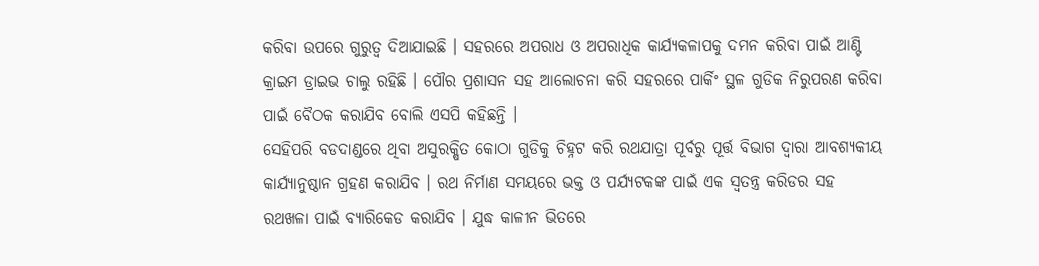କରିବା ଉପରେ ଗୁରୁତ୍ୱ ଦିଆଯାଇଛି । ସହରରେ ଅପରାଧ ଓ ଅପରାଧିକ କାର୍ଯ୍ୟକଳାପକୁ ଦମନ କରିବା ପାଇଁ ଆଣ୍ଟି କ୍ରାଇମ ଡ୍ରାଇଭ ଚାଲୁ ରହିଛି । ପୌର ପ୍ରଶାସନ ସହ ଆଲୋଚନା କରି ସହରରେ ପାର୍କିଂ ସ୍ଥଳ ଗୁଡିକ ନିରୁପରଣ କରିବା ପାଇଁ ବୈଠକ କରାଯିବ ବୋଲି ଏସପି କହିଛନ୍ତି ।
ସେହିପରି ବଡଦାଣ୍ଡରେ ଥିବା ଅସୁରକ୍ଷିତ କୋଠା ଗୁଡିକୁ ଚିହ୍ନଟ କରି ରଥଯାତ୍ରା ପୂର୍ବରୁ ପୂର୍ତ୍ତ ବିଭାଗ ଦ୍ବାରା ଆବଶ୍ୟକୀୟ କାର୍ଯ୍ୟାନୁଷ୍ଠାନ ଗ୍ରହଣ କରାଯିବ । ରଥ ନିର୍ମାଣ ସମୟରେ ଭକ୍ତ ଓ ପର୍ଯ୍ୟଟକଙ୍କ ପାଇଁ ଏକ ସ୍ବତନ୍ତ୍ର କରିଡର ସହ ରଥଖଳା ପାଇଁ ବ୍ୟାରିକେଡ କରାଯିବ । ଯୁଦ୍ଧ କାଳୀନ ଭିତରେ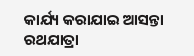କାର୍ଯ୍ୟ କରାଯାଇ ଆସନ୍ତା ରଥଯାତ୍ରା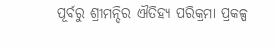ପୂର୍ବରୁ ଶ୍ରୀମନ୍ଦିର ଐତିହ୍ୟ ପରିକ୍ରମା ପ୍ରକଳ୍ପ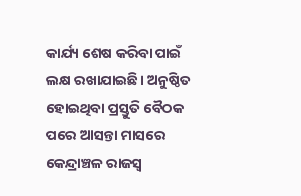କାର୍ଯ୍ୟ ଶେଷ କରିବା ପାଇଁ ଲକ୍ଷ ରଖାଯାଇଛି। ଅନୁଷ୍ଠିତ ହୋଇଥିବା ପ୍ରସ୍ତୁତି ବୈଠକ ପରେ ଆସନ୍ତା ମାସରେ କେନ୍ଦ୍ରାଞ୍ଚଳ ରାଜସ୍ୱ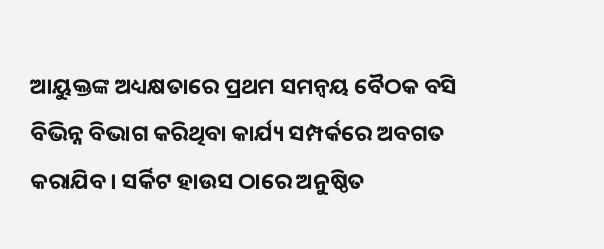ଆୟୁକ୍ତଙ୍କ ଅଧ୍ୟକ୍ଷତାରେ ପ୍ରଥମ ସମନ୍ୱୟ ବୈଠକ ବସି ବିଭିନ୍ନ ବିଭାଗ କରିଥିବା କାର୍ଯ୍ୟ ସମ୍ପର୍କରେ ଅବଗତ କରାଯିବ। ସର୍କିଟ ହାଉସ ଠାରେ ଅନୁଷ୍ଠିତ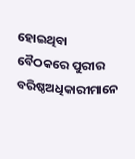ହୋଇଥିବା ବୈଠକରେ ପୁରୀର ବରିଷ୍ଠଅଧିକାରୀମାନେ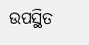ଉପସ୍ଥିତ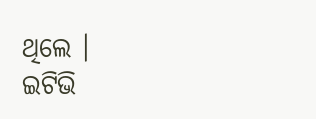ଥିଲେ ।
ଇଟିଭି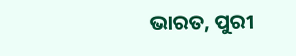ଭାରତ, ପୁରୀ